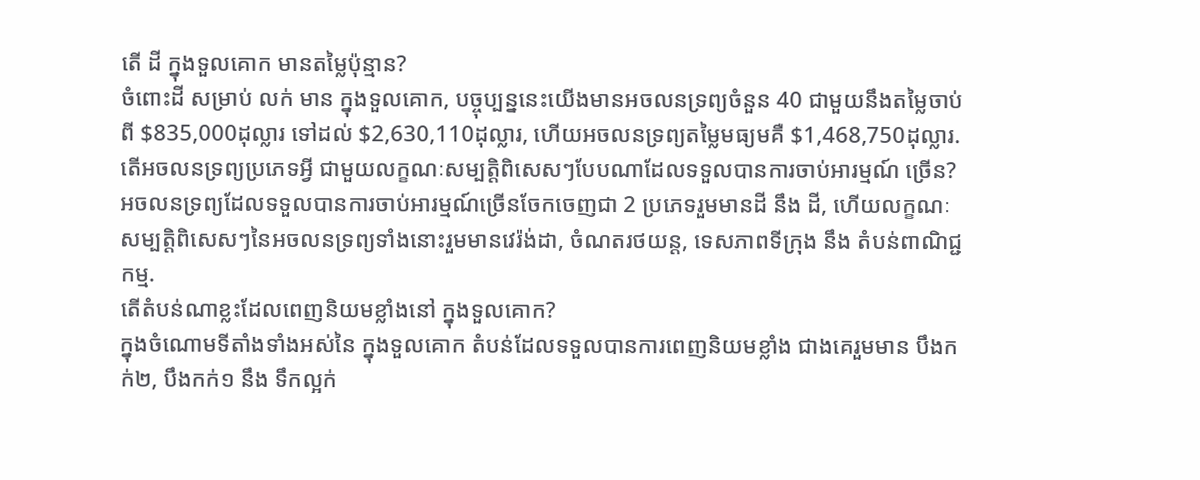តើ ដី ក្នុងទួលគោក មានតម្លៃប៉ុន្មាន?
ចំពោះដី សម្រាប់ លក់ មាន ក្នុងទួលគោក, បច្ចុប្បន្ននេះយើងមានអចលនទ្រព្យចំនួន 40 ជាមួយនឹងតម្លៃចាប់ពី $835,000ដុល្លារ ទៅដល់ $2,630,110ដុល្លារ, ហើយអចលនទ្រព្យតម្លៃមធ្យមគឺ $1,468,750ដុល្លារ.
តើអចលនទ្រព្យប្រភេទអ្វី ជាមួយលក្ខណៈសម្បត្តិពិសេសៗបែបណាដែលទទួលបានការចាប់អារម្មណ៍ ច្រើន?
អចលនទ្រព្យដែលទទួលបានការចាប់អារម្មណ៍ច្រើនចែកចេញជា 2 ប្រភេទរួមមានដី នឹង ដី, ហើយលក្ខណៈសម្បត្តិពិសេសៗនៃអចលនទ្រព្យទាំងនោះរួមមានវេរ៉ង់ដា, ចំណតរថយន្ត, ទេសភាពទីក្រុង នឹង តំបន់ពាណិជ្ជកម្ម.
តើតំបន់ណាខ្លះដែលពេញនិយមខ្លាំងនៅ ក្នុងទួលគោក?
ក្នុងចំណោមទីតាំងទាំងអស់នៃ ក្នុងទួលគោក តំបន់ដែលទទួលបានការពេញនិយមខ្លាំង ជាងគេរួមមាន បឹងកក់២, បឹងកក់១ នឹង ទឹកល្អក់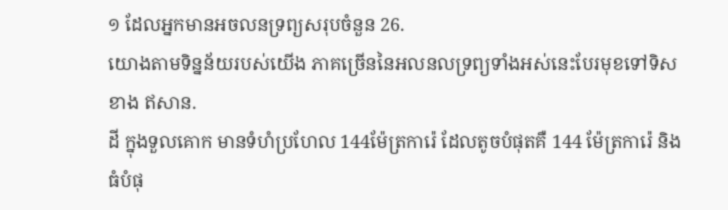១ ដែលអ្នកមានអចលនទ្រព្យសរុបចំនួន 26.
យោងតាមទិន្នន័យរបស់យើង ភាគច្រើននៃអលនលទ្រព្យទាំងអស់នេះបែរមុខទៅទិសខាង ឥសាន.
ដី ក្នុងទួលគោក មានទំហំប្រហែល 144ម៉ែត្រការ៉េ ដែលតូចបំផុតគឺ 144 ម៉ែត្រការ៉េ និង ធំបំផុ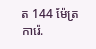ត 144 ម៉ែត្រការ៉េ.